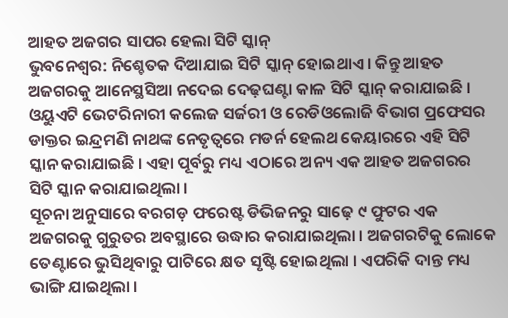ଆହତ ଅଜଗର ସାପର ହେଲା ସିଟି ସ୍କାନ୍
ଭୁବନେଶ୍ୱର: ନିଶ୍ଚେତକ ଦିଆଯାଇ ସିଟି ସ୍କାନ୍ ହୋଇଥାଏ । କିନ୍ତୁ ଆହତ ଅଜଗରକୁ ଆନେସ୍ଥସିଆ ନଦେଇ ଦେଢ଼ଘଣ୍ଟା କାଳ ସିଟି ସ୍କାନ୍ କରାଯାଇଛି । ଓୟୁଏଟି ଭେଟରିନାରୀ କଲେଜ ସର୍ଜରୀ ଓ ରେଡିଓଲୋଜି ବିଭାଗ ପ୍ରଫେସର ଡାକ୍ତର ଇନ୍ଦ୍ରମଣି ନାଥଙ୍କ ନେତୃତ୍ୱରେ ମଡର୍ନ ହେଲଥ କେୟାରରେ ଏହି ସିଟି ସ୍କାନ କରାଯାଇଛି । ଏହା ପୂର୍ବରୁ ମଧ୍ୟ ଏଠାରେ ଅନ୍ୟ ଏକ ଆହତ ଅଜଗରର ସିଟି ସ୍କାନ କରାଯାଇଥିଲା ।
ସୂଚନା ଅନୁସାରେ ବରଗଡ଼ ଫରେଷ୍ଟ ଡିଭିଜନରୁ ସାଢ଼େ ୯ ଫୁଟର ଏକ ଅଜଗରକୁ ଗୁରୁତର ଅବସ୍ଥାରେ ଉଦ୍ଧାର କରାଯାଇଥିଲା । ଅଜଗରଟିକୁ ଲୋକେ ତେଣ୍ଟାରେ ଭୁସିଥିବାରୁ ପାଟିରେ କ୍ଷତ ସୃଷ୍ଟି ହୋଇଥିଲା । ଏପରିକି ଦାନ୍ତ ମଧ୍ୟ ଭାଙ୍ଗି ଯାଇଥିଲା ।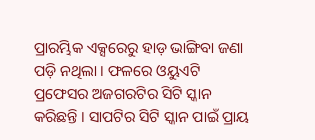ପ୍ରାରମ୍ଭିକ ଏକ୍ସରେରୁ ହାଡ଼ ଭାଙ୍ଗିବା ଜଣା ପଡ଼ି ନଥିଲା । ଫଳରେ ଓୟୁଏଟି ପ୍ରଫେସର ଅଜଗରଟିର ସିଟି ସ୍କାନ କରିଛନ୍ତି । ସାପଟିର ସିଟି ସ୍କାନ ପାଇଁ ପ୍ରାୟ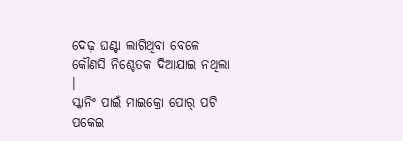ଦେଢ଼ ଘଣ୍ଟା ଲାଗିଥିବା ବେଳେ କୌଣସି ନିଶ୍ଚେତକ ଦିଆଯାଇ ନଥିଲା ।
ସ୍କାନିଂ ପାଇଁ ମାଇକ୍ରୋ ପୋର୍ ପଟି ପକେଇ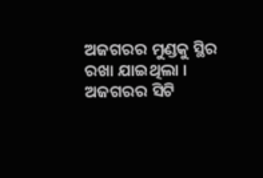ଅଜଗରର ମୁଣ୍ଡକୁ ସ୍ଥିର ରଖା ଯାଇଥିଲା । ଅଜଗରର ସିଟି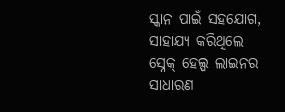ସ୍କାନ ପାଇଁ ସହଯୋଗ, ସାହାଯ୍ୟ କରିଥିଲେ ସ୍ନେକ୍ ହେଲ୍ପ ଲାଇନର ସାଧାରଣ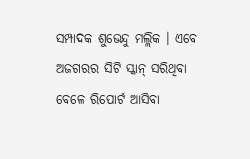ସମ୍ପାଦକ ଶୁଭେନ୍ଦୁ ମଲ୍ଲିକ । ଏବେ ଅଜଗରର ସିଟି ସ୍କାନ୍ ସରିଥିବା ବେଳେ ରିପୋର୍ଟ ଆସିବା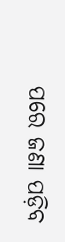ପରେ ଜଣା ପଡ଼ିବ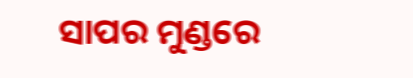ସାପର ମୁଣ୍ଡରେ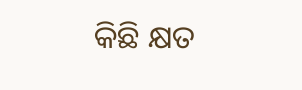କିଛି କ୍ଷତ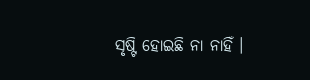ସୃଷ୍ଟି ହୋଇଛି ନା ନାହିଁ ।